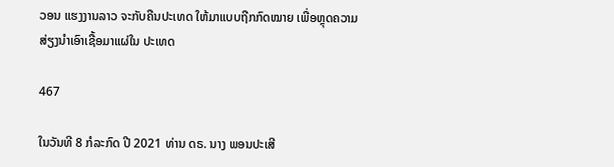ວອນ ແຮງງານລາວ ຈະກັບຄືນປະເທດ ໃຫ້ມາແບບຖືກກົດໝາຍ ເພື່ອຫຼຸດຄວາມສ່ຽງນຳເອົາເຊື້ອມາແຜ່ໃນ ປະເທດ

467

ໃນວັນທີ 8 ກໍລະກົດ ປີ 2021 ທ່ານ ດຣ. ນາງ ພອນປະເສີ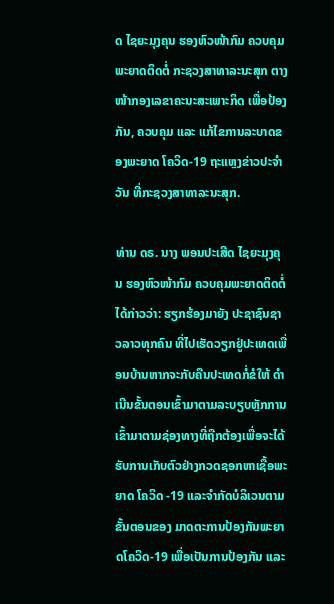ດ ໄຊຍະມຸງຄຸນ ຮອງຫົວໜ້າກົມ ຄວບຄຸມພະຍາດຕິດຕໍ່ ກະຊວງສາທາລະນະສຸກ ຕາງໜ້າກອງເລຂາຄະນະສະເພາະກິດ ເພື່ອປ້ອງກັນ, ຄວບຄຸມ ແລະ ແກ້ໄຂການລະບາດຂອງພະຍາດ ໂຄວິດ-19 ຖະແຫຼງຂ່າວປະຈຳວັນ ທີ່ກະຊວງສາທາລະນະສຸກ.

ທ່ານ ດຣ. ນາງ ພອນປະເສີດ ໄຊຍະມຸງຄຸນ ຮອງຫົວໜ້າກົມ ຄວບຄຸມພະຍາດຕິດຕໍ່ ໄດ້ກ່າວວ່າ: ຮຽກຮ້ອງມາຍັງ ປະຊາຊົນຊາວລາວທຸກຄົນ ທີ່ໄປເຮັດວຽກຢູ່ປະເທດເພື່ອນບ້ານຫາກຈະກັບຄືນປະເທດກໍ່ຂໍໃຫ້ ດຳເນີນຂັ້ນຕອນເຂົ້າມາຕາມລະບຽບຫຼັກການ ເຂົ້າມາຕາມຊ່ອງທາງທີ່ຖືກຕ້ອງເພື່ອຈະໄດ້ ຮັບການເກັບຕົວຢ່າງກວດຊອກຫາເຊື້ອພະຍາດ ໂຄວິດ -19 ແລະຈຳກັດບໍລິເວນຕາມຂັ້ນຕອນຂອງ ມາດຕະການປ້ອງກັນພະຍາດໂຄວິດ-19 ເພື່ອເປັນການປ້ອງກັນ ແລະ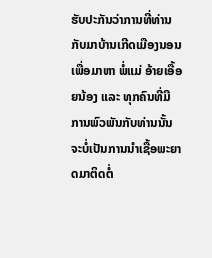ຮັບປະກັນວ່າການທີ່ທ່ານກັບມາບ້ານເກີດເມືອງນອນ ເພື່ອມາຫາ ພໍ່ແມ່ ອ້າຍເອື້ອຍນ້ອງ ແລະ ທຸກຄົນທີ່ມີການພົວພັນກັບທ່ານນັ້ນ ຈະບໍ່ເປັນການນຳເຊື້ອພະຍາດມາຕິດຕໍ່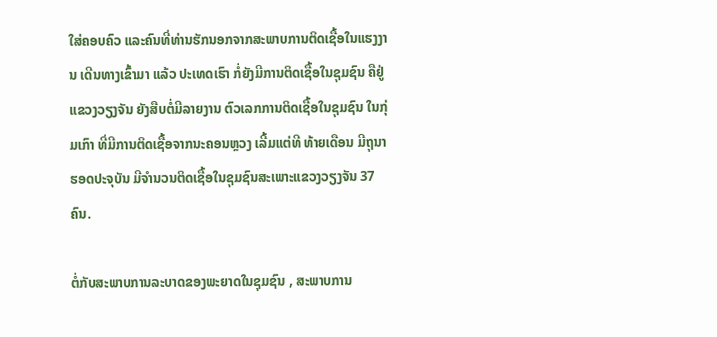ໃສ່ຄອບຄົວ ແລະຄົນທີ່ທ່ານຮັກນອກຈາກສະພາບການຕິດເຊື້ອໃນແຮງງານ ເດີນທາງເຂົ້າມາ ແລ້ວ ປະເທດເຮົາ ກໍ່ຍັງມີການຕິດເຊື້ອໃນຊຸມຊົນ ຄືຢູ່ ແຂວງວຽງຈັນ ຍັງສືບຕໍ່ມີລາຍງານ ຕົວເລກການຕິດເຊື້ອໃນຊຸມຊົນ ໃນກຸ່ມເກົາ ທີ່ມີການຕິດເຊື້ອຈາກນະຄອນຫຼວງ ເລີ້ມແຕ່ທີ ທ້າຍເດືອນ ມີຖຸນາ ຮອດປະຈຸບັນ ມີຈຳນວນຕິດເຊື້ອໃນຊຸມຊົນສະເພາະແຂວງວຽງຈັນ 37 ຄົນ.

ຕໍ່ກັບສະພາບການລະບາດຂອງພະຍາດໃນຊຸມຊົນ , ສະພາບການ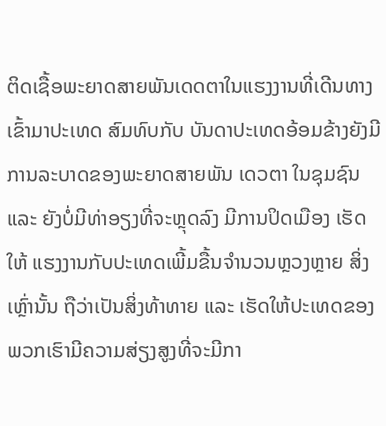ຕິດເຊື້ອພະຍາດສາຍພັນເດດຕາໃນແຮງງານທີ່ເດີນທາງເຂົ້າມາປະເທດ ສົມທົບກັບ ບັນດາປະເທດອ້ອມຂ້າງຍັງມີການລະບາດຂອງພະຍາດສາຍພັນ ເດວຕາ ໃນຊຸມຊົນ ແລະ ຍັງບໍ່ມີທ່າອຽງທີ່ຈະຫຼຸດລົງ ມີການປິດເມືອງ ເຮັດໃຫ້ ແຮງງານກັບປະເທດເພີ້ມຂື້ນຈຳນວນຫຼວງຫຼາຍ ສິ່ງເຫຼົ່ານັ້ນ ຖືວ່າເປັນສິ່ງທ້າທາຍ ແລະ ເຮັດໃຫ້ປະເທດຂອງພວກເຮົາມີຄວາມສ່ຽງສູງທີ່ຈະມີກາ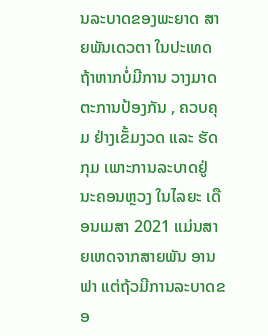ນລະບາດຂອງພະຍາດ ສາຍພັນເດວຕາ ໃນປະເທດຖ້າຫາກບໍ່ມີການ ວາງມາດຕະການປ້ອງກັນ , ຄວບຄຸມ ຢ່າງເຂັ້ມງວດ ແລະ ຮັດກຸມ ເພາະການລະບາດຢູ່ ນະຄອນຫຼວງ ໃນໄລຍະ ເດືອນເມສາ 2021 ແມ່ນສາຍເຫດຈາກສາຍພັນ ອານຟາ ແຕ່ຖ້ວມີການລະບາດຂອ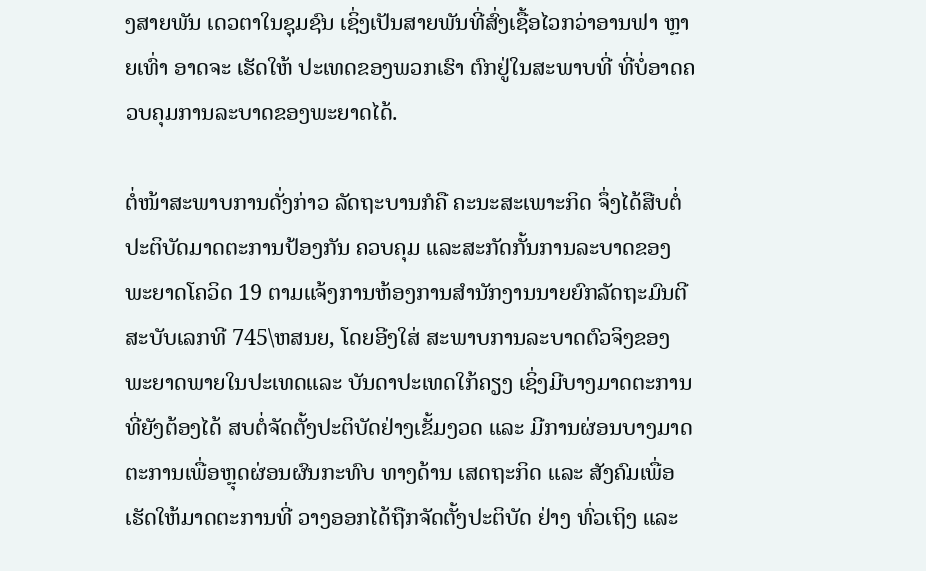ງສາຍພັນ ເດວຕາໃນຊຸມຊົນ ເຊິ່ງເປັນສາຍພັນທີ່ສົ່ງເຊື້ອໄວກວ່າອານຟາ ຫຼາຍເທົ່າ ອາດຈະ ເຮັດໃຫ້ ປະເທດຂອງພວກເຮົາ ຕົກຢູ່ໃນສະພາບທີ່ ທີ່ບໍ່ອາດຄວບຄຸມການລະບາດຂອງພະຍາດໄດ້.

ຕໍ່ໜ້າສະພາບການດັ່ງກ່າວ ລັດຖະບານກໍຄື ຄະນະສະເພາະກິດ ຈຶ່ງໄດ້ສືບຕໍ່ປະຕິບັດມາດຕະການປ້ອງກັນ ຄວບຄຸມ ແລະສະກັດກັ້ນການລະບາດຂອງພະຍາດໂຄວິດ 19 ຕາມແຈ້ງການຫ້ອງການສຳນັກງານນາຍຍົກລັດຖະມົນຕີສະບັບເລກທີ 745\ຫສນຍ, ໂດຍອີງໃສ່ ສະພາບການລະບາດຕົວຈິງຂອງພະຍາດພາຍໃນປະເທດແລະ ບັນດາປະເທດໃກ້ຄຽງ ເຊິ່ງມີບາງມາດຕະການທີ່ຍັງຕ້ອງໄດ້ ສບຕໍ່ຈັດຕັ້ງປະຕິບັດຢ່າງເຂັ້ມງວດ ແລະ ມີການຜ່ອນບາງມາດຕະການເພື່ອຫຼຸດຜ່ອນຜົນກະທົບ ທາງດ້ານ ເສດຖະກິດ ແລະ ສັງຄົມເພື່ອເຮັດໃຫ້ມາດຕະການທີ່ ວາງອອກໄດ້ຖືກຈັດຕັ້ງປະຕິບັດ ຢ່າງ ທົ່ວເຖິງ ແລະ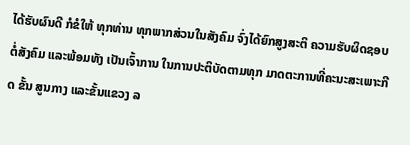ໄດ້ຮັບຜົນດີ ກໍຂໍໃຫ້ ທຸກທ່ານ ທຸກພາກສ່ວນໃນສັງຄົມ ຈົ່ງໄດ້ຍົກສູງສະຕິ ຄວາມຮັບຜິດຊອບຕໍ່ສັງຄົມ ແລະພ້ອມທັງ ເປັນເຈົ້າການ ໃນການປະຕິບັດຕາມທຸກ ມາດຕະການທີ່ຄະນະສະເພາະກີດ ຂັ້ນ ສູນກາງ ແລະຂັ້ນແຂວງ ລ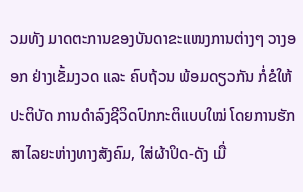ວມທັງ ມາດຕະການຂອງບັນດາຂະແໜງການຕ່າງໆ ວາງອອກ ຢ່າງເຂັ້ມງວດ ແລະ ຄົບຖ້ວນ ພ້ອມດຽວກັນ ກໍ່ຂໍໃຫ້ ປະຕິບັດ ການດຳລົງຊີວິດປົກກະຕິແບບໃໝ່ ໂດຍການຮັກສາໄລຍະຫ່າງທາງສັງຄົມ, ໃສ່ຜ້າປິດ-ດັງ ເມື່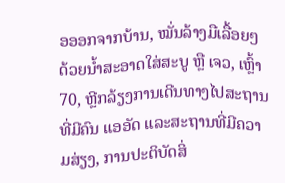ອອອກຈາກບ້ານ, ໝັ່ນລ້າງມືເລື້ອຍໆ ດ້ວຍນ້ຳສະອາດໃສ່ສະບູ ຫຼື ເຈວ, ເຫຼົ້າ 70, ຫຼີກລ້ຽງການເດີນທາງໄປສະຖານທີ່ມີຄົນ ແອອັດ ແລະສະຖານທີ່ມີຄວາມສ່ຽງ, ການປະຕິບັດສິ່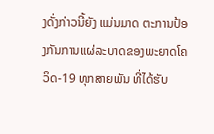ງດັ່ງກ່າວນີ້ຍັງ ແມ່ນມາດ ຕະການປ້ອງກັນການແຜ່ລະບາດຂອງພະຍາດໂຄວິດ-19 ທຸກສາຍພັນ ທີ່ໄດ້ຮັບ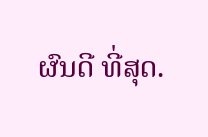ຜົນດີ ທີ່ສຸດ.